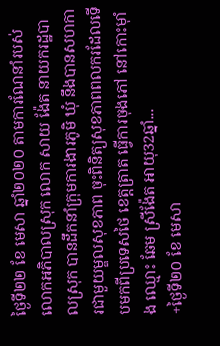ថ្ងៃទី២២ ខែ មេសា ឆ្នាំ២០២០ តាមការណែនាំរបស់លោកអភិបាលស្រុក លោក សាយ ង៉ែត នាយករដ្ឋបាលស្រុក បានដឹកនាំក្រុមការងារភូមិ ឃុំ នឹងបានសហការជាមួយម្ឌលសុខភាព ចុះពិនិត្យសុខភាពពលករដែលទើបមកពីប្រទេសថៃ ខេត្តត្រាត ធ្វើការចុងភៅ នៅកោះម៉ាំង ឈ្មោះ ឆែម ស្រីង៉ែត អាយុ32ឆ្នាំ...
+ថ្ងៃទី២០ ខែ មេសា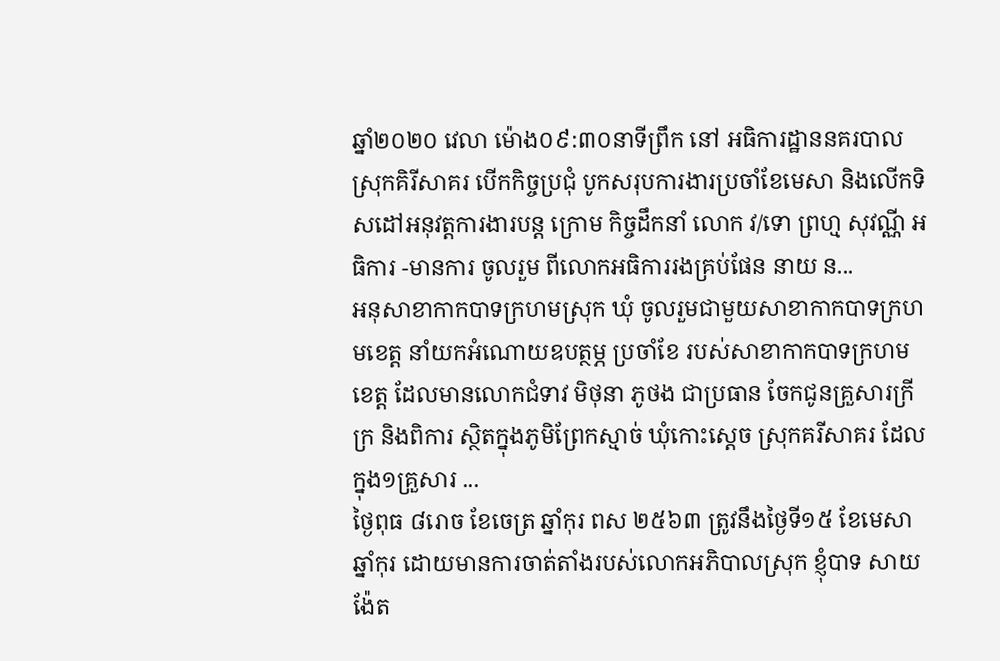ឆ្នាំ២០២០ វេលា ម៉ោង០៩:៣០នាទីព្រឹក នៅ អធិការដ្ឋាននគរបាលស្រុកគិរីសាគរ បើកកិច្ចប្រជុំ បូកសរុបការងារប្រចាំខែមេសា និងលើកទិសដៅអនុវត្តការងារបន្ត ក្រោម កិច្ចដឹកនាំ លោក វ/ទោ ព្រហ្ម សុវណ្ណី អធិការ -មានការ ចូលរួម ពីលោកអធិការរងគ្រប់ផែន នាយ ន...
អនុសាខាកាកបាទក្រហមស្រុក ឃុំ ចូលរួមជាមួយសាខាកាកបាទក្រហមខេត្ត នាំយកអំណោយឧបត្ថម្ភ ប្រចាំខែ របស់សាខាកាកបាទក្រហមខេត្ត ដែលមានលោកជំទាវ មិថុនា ភូថង ជាប្រធាន ចែកជូនគ្រួសារក្រីក្រ និងពិការ ស្ថិតក្នុងភូមិព្រែកស្មាច់ ឃុំកោះស្តេច ស្រុកគរីសាគរ ដែលក្នុង១គ្រួសារ ...
ថ្ងៃពុធ ៨រោច ខែចេត្រ ឆ្នាំកុរ ពស ២៥៦៣ ត្រូវនឹងថ្ងៃទី១៥ ខែមេសា ឆ្នាំកុរ ដោយមានការចាត់តាំងរបស់លោកអភិបាលស្រុក ខ្ញុំបាទ សាយ ង៉ែត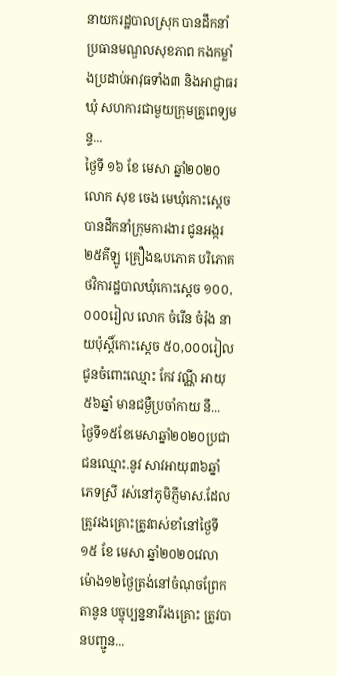នាយករដ្ឋបាលស្រុក បានដឹកនាំប្រធានមណ្ឌលសុខភាព កងកម្លាំងប្រដាប់អាវុធទាំង៣ និងអាជ្ញាធរឃុំ សហការជាមួយក្រុមគ្រូពេទ្យមន្ទ...
ថ្ងៃទី ១៦ ខែ មេសា ឆ្នាំ២០២០ លោក សុខ ចេង មេឃុំកោះស្ដេច បានដឹកនាំក្រុមការងារ ជូនអង្ករ២៥គីឡូ គ្រឿងឩបភោគ បរិភោគ ថវិការដ្ឋបាលឃុំកោះស្ដេច ១០០,០០០រៀល លោក ចំរើន ចំរ៉ុង នាយប៉ុស្ដិ៍កោះស្ដេច ៥០,០០០រៀល ជូនចំពោះឈ្មោះ កែវ វណ្ណី អាយុ ៥៦ឆ្នាំ មានជម្ងឺប្រចាំកាយ នឹ...
ថ្ងៃទី១៥ខែមេសាឆ្នាំ២០២០ប្រជាជនឈ្មោះ.នូវ សាវអាយុ៣៦ឆ្នាំ ភេទស្រី រស់នៅភូមិភ្ញីមាស.ដែលត្រូវរងគ្រោះត្រូវពស់ខាំនៅថ្ងៃទី១៥ ខែ មេសា ឆ្នាំ២០២០វេលាម៉ោង១២ថ្ងៃត្រង់នៅចំណុចព្រែកតានូន បច្ចុប្បន្ននារីរងគ្រោះ ត្រូវបានបញ្ជូន...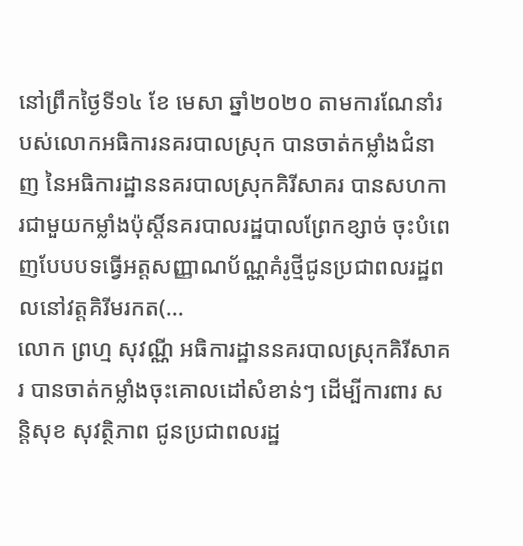នៅព្រឹកថ្ងៃទី១៤ ខែ មេសា ឆ្នាំ២០២០ តាមការណែនាំរបស់លោកអធិការនគរបាលស្រុក បានចាត់កម្លាំងជំនាញ នៃអធិការដ្ឋាននគរបាលស្រុកគិរីសាគរ បានសហការជាមួយកម្លាំងប៉ុស្តិ៍នគរបាលរដ្ឋបាលព្រែកខ្សាច់ ចុះបំពេញបែបបទធ្វើអត្តសញ្ញាណប័ណ្ណគំរូថ្មីជូនប្រជាពលរដ្ឋពលនៅវត្តគិរីមរកត(...
លោក ព្រហ្ម សុវណ្ណី អធិការដ្ឋាននគរបាលស្រុកគិរីសាគរ បានចាត់កម្លាំងចុះគោលដៅសំខាន់ៗ ដើម្បីការពារ សន្ដិសុខ សុវត្ថិភាព ជូនប្រជាពលរដ្ឋ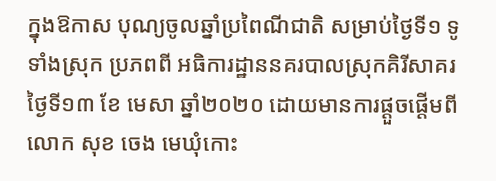ក្នុងឱកាស បុណ្យចូលឆ្នាំប្រពៃណីជាតិ សម្រាប់ថ្ងៃទី១ ទូទាំងស្រុក ប្រភពពី អធិការដ្ឋាននគរបាលស្រុកគិរីសាគរ
ថ្ងៃទី១៣ ខែ មេសា ឆ្នាំ២០២០ ដោយមានការផ្ដួចផ្ដើមពីលោក សុខ ចេង មេឃុំកោះ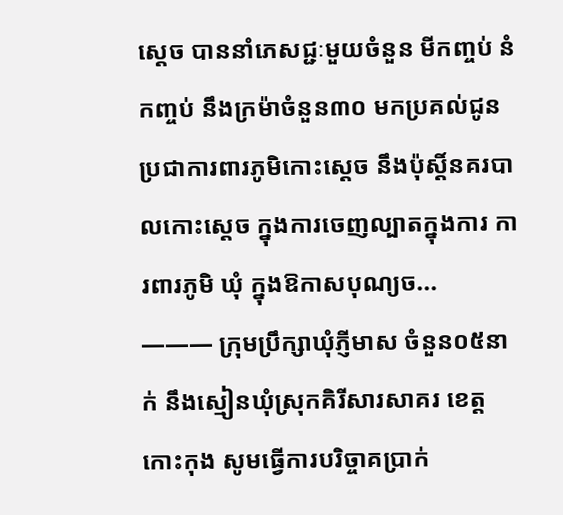ស្ដេច បាននាំភេសជ្ជៈមួយចំនួន មីកញ្ចប់ នំកញ្ចប់ នឹងក្រម៉ាចំនួន៣០ មកប្រគល់ជូនប្រជាការពារភូមិកោះស្ដេច នឹងប៉ុស្ដិ៍នគរបាលកោះស្ដេច ក្នុងការចេញល្បាតក្នុងការ ការពារភូមិ ឃុំ ក្នុងឱកាសបុណ្យច...
——— ក្រុមប្រឹក្សាឃុំភ្ញីមាស ចំនួន០៥នាក់ នឹងស្មៀនឃុំស្រុកគិរីសារសាគរ ខេត្តកោះកុង សូមធ្វើការបរិច្ចាគប្រាក់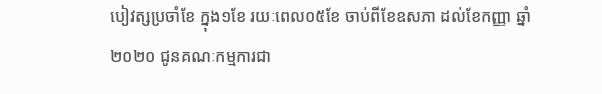បៀវត្សប្រចាំខែ ក្នុង១ខែ រយៈពេល០៥ខែ ចាប់ពីខែឧសភា ដល់ខែកញ្ញា ឆ្នាំ២០២០ ជូនគណៈកម្មការជា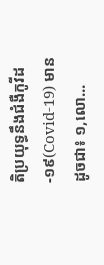តិប្រយុទ្ធនឹងជំងឺកូវីដ-១៩(Covid-19) មានដូចជា៖ ១,លោ...